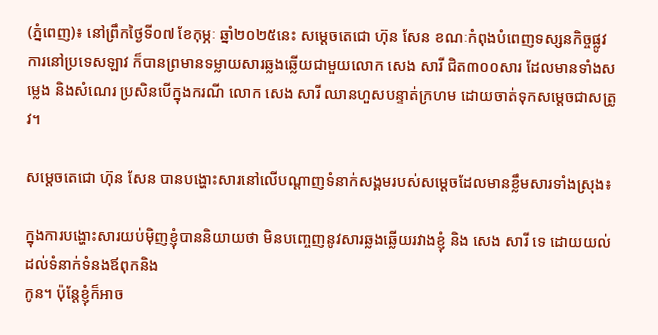(ភ្នំពេញ)៖ នៅព្រឹកថ្ងៃទី០៧ ខែកុម្ភៈ ឆ្នាំ២០២៥នេះ សម្តេចតេជោ ហ៊ុន សែន ខណៈកំពុងបំពេញទស្សនកិច្ចផ្លូវការនៅប្រទេសឡាវ ក៏បានព្រមានទម្លាយសារឆ្លងឆ្លើយជាមួយលោក សេង សារី ជិត៣០០សារ ដែលមានទាំងសម្លេង និងសំណេរ ប្រសិនបើក្នុងករណី លោក សេង សារី ឈានហួសបន្ទាត់ក្រហម ដោយចាត់ទុកសម្តេចជាសត្រូវ។

សម្តេចតេជោ ហ៊ុន សែន បានបង្ហោះសារនៅលើបណ្តាញទំនាក់សង្គមរបស់សម្តេចដែលមានខ្លឹមសារទាំងស្រុង៖

ក្នុងការបង្ហោះសារយប់មុិញខ្ញុំបាននិយាយថា មិនបញ្ចេញនូវសារឆ្លងឆ្លើយរវាងខ្ញុំ និង សេង សារី ទេ ដោយយល់ដល់ទំនាក់ទំនងឪពុកនិង
កូន។ ប៉ុន្តែខ្ញុំក៏អាច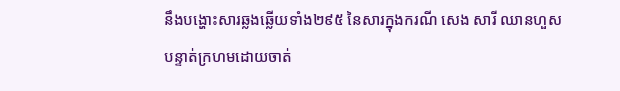នឹងបង្ហោះសារឆ្លងឆ្លើយទាំង២៩៥ នៃសារក្នុងករណី សេង សារី ឈានហួសបន្ទាត់ក្រហមដោយចាត់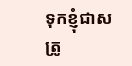ទុកខ្ញុំជាសត្រូ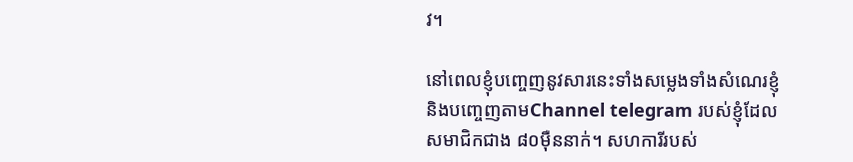វ។

នៅពេលខ្ញុំបញ្ចេញនូវសារនេះទាំងសម្លេងទាំងសំណេរខ្ញុំនិងបញ្ចេញតាមChannel telegram របស់ខ្ញុំដែល សមាជិកជាង ៨០មុឺននាក់។ សហការីរបស់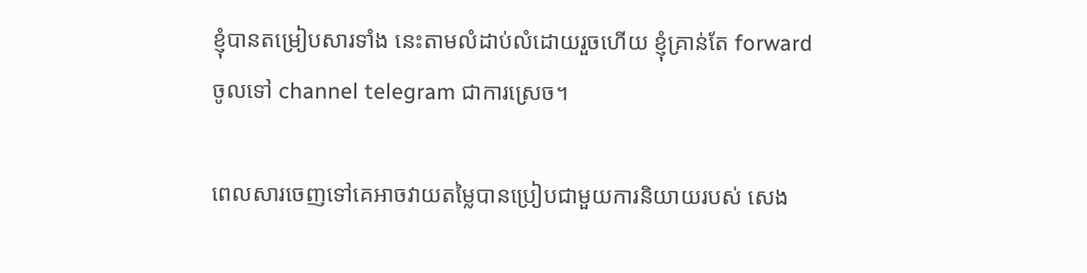ខ្ញុំបានតម្រៀបសារទាំង នេះតាមលំដាប់លំដោយរួចហើយ ខ្ញុំគ្រាន់តែ forward ចូលទៅ channel telegram ជាការស្រេច។

ពេលសារចេញទៅគេអាចវាយតម្លៃបានប្រៀបជាមួយការនិយាយរបស់ សេង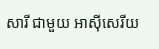សារី ជាមួយ អាសុីសេរីយ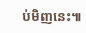ប់មិញនេះ៕